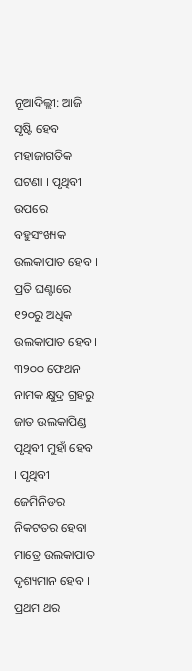ନୂଆଦିଲ୍ଲୀ: ଆଜି ସୃଷ୍ଟି ହେବ ମହାଜାଗତିକ ଘଟଣା । ପୃଥିବୀ ଉପରେ ବହୁସଂଖ୍ୟକ ଉଲକାପାତ ହେବ । ପ୍ରତି ଘଣ୍ଟାରେ ୧୨୦ରୁ ଅଧିକ ଉଲକାପାତ ହେବ। ୩୨୦୦ ଫେଥନ ନାମକ କ୍ଷୁଦ୍ର ଗ୍ରହରୁ ଜାତ ଉଲକାପିଣ୍ଡ ପୃଥିବୀ ମୁହାଁ ହେବ । ପୃଥିବୀ ଜେମିନିଡର ନିକଟତର ହେବା ମାତ୍ରେ ଉଲକାପାତ ଦୃଶ୍ୟମାନ ହେବ । ପ୍ରଥମ ଥର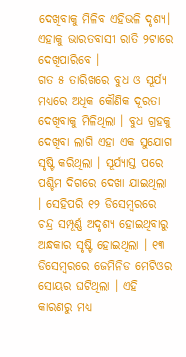ଦେଖିବାକୁ ମିଳିବ ଏହିଭଳି ଦୃଶ୍ୟ। ଏହାକୁ ଭାରତବାସୀ ରାତି ୨ଟାରେ ଦେଖିପାରିବେ ।
ଗତ ୫ ତାରିଖରେ ବୁଧ ଓ ସୂର୍ଯ୍ୟ ମଧ୍ଯରେ ଅଧିକ କୌଣିକ ଦୂରତା ଦେଖିବାକୁ ମିଳିଥିଲା । ବୁଧ ଗ୍ରହକୁ ଦେଖିବା ଲାଗି ଏହା ଏକ ସୁଯୋଗ ସୃଷ୍ଟି କରିଥିଲା । ସୂର୍ଯ୍ୟାସ୍ତ ପରେ ପଶ୍ଚିମ ଦିଗରେ ଦେଖା ଯାଇଥିଲା । ସେହିପରି ୧୨ ଡିସେମ୍ବରରେ ଚନ୍ଦ୍ର ସମ୍ପୂର୍ଣ୍ଣ ଅଦୃଶ୍ଯ ହୋଇଥିବାରୁ ଅନ୍ଧକାର ସୃଷ୍ଟି ହୋଇଥିଲା । ୧୩ ଡିସେମ୍ବରରେ ଜେମିନିଡ ମେଟିଓର ସୋୟର ଘଟିଥିଲା । ଏହି କାରଣରୁ ମଧ୍ୟ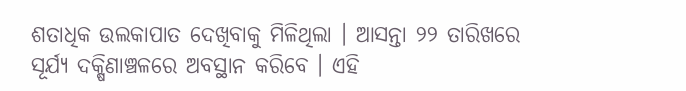ଶତାଧିକ ଉଲକାପାତ ଦେଖିବାକୁ ମିଳିଥିଲା । ଆସନ୍ତା ୨୨ ତାରିଖରେ ସୂର୍ଯ୍ୟ ଦକ୍ଷିଣାଞ୍ଚଳରେ ଅବସ୍ଥାନ କରିବେ । ଏହି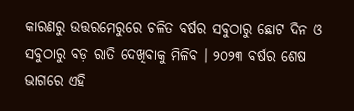କାରଣରୁ ଉତ୍ତରମେରୁରେ ଚଳିତ ବର୍ଷର ସବୁଠାରୁ ଛୋଟ ଦିନ ଓ ସବୁଠାରୁ ବଡ଼ ରାତି ଦେଖିବାକୁ ମିଳିବ । ୨୦୨୩ ବର୍ଷର ଶେଷ ଭାଗରେ ଏହି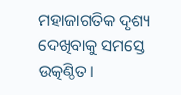ମହାଜାଗତିକ ଦୃଶ୍ୟ ଦେଖିବାକୁ ସମସ୍ତେ ଉତ୍କଣ୍ଠିତ।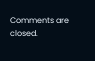Comments are closed.